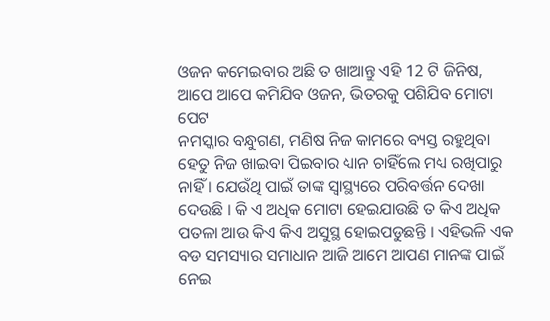ଓଜନ କମେଇବାର ଅଛି ତ ଖାଆନ୍ତୁ ଏହି 12 ଟି ଜିନିଷ, ଆପେ ଆପେ କମିଯିବ ଓଜନ, ଭିତରକୁ ପଶିଯିବ ମୋଟା ପେଟ
ନମସ୍କାର ବନ୍ଧୁଗଣ, ମଣିଷ ନିଜ କାମରେ ବ୍ୟସ୍ତ ରହୁଥିବା ହେତୁ ନିଜ ଖାଇବା ପିଇବାର ଧ୍ୟାନ ଚାହିଁଲେ ମଧ୍ୟ ରଖିପାରୁ ନାହିଁ । ଯେଉଁଥି ପାଇଁ ତାଙ୍କ ସ୍ୱାସ୍ଥ୍ୟରେ ପରିବର୍ତ୍ତନ ଦେଖା ଦେଉଛି । କି ଏ ଅଧିକ ମୋଟା ହେଇଯାଉଛି ତ କିଏ ଅଧିକ ପତଳା ଆଉ କିଏ କିଏ ଅସୁସ୍ଥ ହୋଇପଡୁଛନ୍ତି । ଏହିଭଳି ଏକ ବଡ ସମସ୍ୟାର ସମାଧାନ ଆଜି ଆମେ ଆପଣ ମାନଙ୍କ ପାଇଁ ନେଇ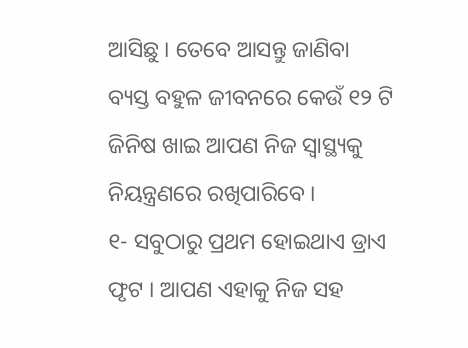ଆସିଛୁ । ତେବେ ଆସନ୍ତୁ ଜାଣିବା ବ୍ୟସ୍ତ ବହୁଳ ଜୀବନରେ କେଉଁ ୧୨ ଟି ଜିନିଷ ଖାଇ ଆପଣ ନିଜ ସ୍ୱାସ୍ଥ୍ୟକୁ ନିୟନ୍ତ୍ରଣରେ ରଖିପାରିବେ ।
୧- ସବୁଠାରୁ ପ୍ରଥମ ହୋଇଥାଏ ଡ୍ରାଏ ଫୃଟ । ଆପଣ ଏହାକୁ ନିଜ ସହ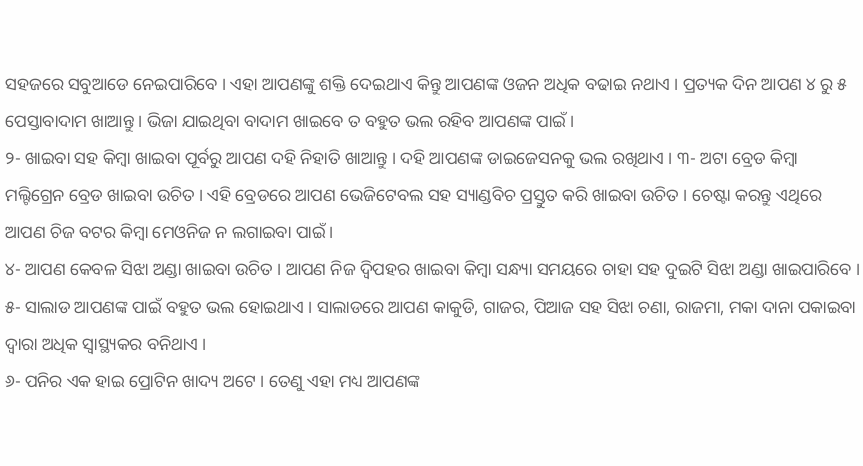ସହଜରେ ସବୁଆଡେ ନେଇପାରିବେ । ଏହା ଆପଣଙ୍କୁ ଶକ୍ତି ଦେଇଥାଏ କିନ୍ତୁ ଆପଣଙ୍କ ଓଜନ ଅଧିକ ବଢାଇ ନଥାଏ । ପ୍ରତ୍ୟକ ଦିନ ଆପଣ ୪ ରୁ ୫ ପେସ୍ତାବାଦାମ ଖାଆନ୍ତୁ । ଭିଜା ଯାଇଥିବା ବାଦାମ ଖାଇବେ ତ ବହୁତ ଭଲ ରହିବ ଆପଣଙ୍କ ପାଇଁ ।
୨- ଖାଇବା ସହ କିମ୍ବା ଖାଇବା ପୂର୍ବରୁ ଆପଣ ଦହି ନିହାତି ଖାଆନ୍ତୁ । ଦହି ଆପଣଙ୍କ ଡାଇଜେସନକୁ ଭଲ ରଖିଥାଏ । ୩- ଅଟା ବ୍ରେଡ କିମ୍ବା ମଲ୍ଟିଗ୍ରେନ ବ୍ରେଡ ଖାଇବା ଉଚିତ । ଏହି ବ୍ରେଡରେ ଆପଣ ଭେଜିଟେବଲ ସହ ସ୍ୟାଣ୍ଡବିଚ ପ୍ରସ୍ତୁତ କରି ଖାଇବା ଉଚିତ । ଚେଷ୍ଟା କରନ୍ତୁ ଏଥିରେ ଆପଣ ଚିଜ ବଟର କିମ୍ବା ମେଓନିଜ ନ ଲଗାଇବା ପାଇଁ ।
୪- ଆପଣ କେବଳ ସିଝା ଅଣ୍ଡା ଖାଇବା ଉଚିତ । ଆପଣ ନିଜ ଦ୍ଵିପହର ଖାଇବା କିମ୍ବା ସନ୍ଧ୍ୟା ସମୟରେ ଚାହା ସହ ଦୁଇଟି ସିଝା ଅଣ୍ଡା ଖାଇପାରିବେ । ୫- ସାଲାଡ ଆପଣଙ୍କ ପାଇଁ ବହୁତ ଭଲ ହୋଇଥାଏ । ସାଲାଡରେ ଆପଣ କାକୁଡି, ଗାଜର, ପିଆଜ ସହ ସିଝା ଚଣା, ରାଜମା, ମକା ଦାନା ପକାଇବା ଦ୍ଵାରା ଅଧିକ ସ୍ଵାସ୍ଥ୍ୟକର ବନିଥାଏ ।
୬- ପନିର ଏକ ହାଇ ପ୍ରୋଟିନ ଖାଦ୍ୟ ଅଟେ । ତେଣୁ ଏହା ମଧ୍ୟ ଆପଣଙ୍କ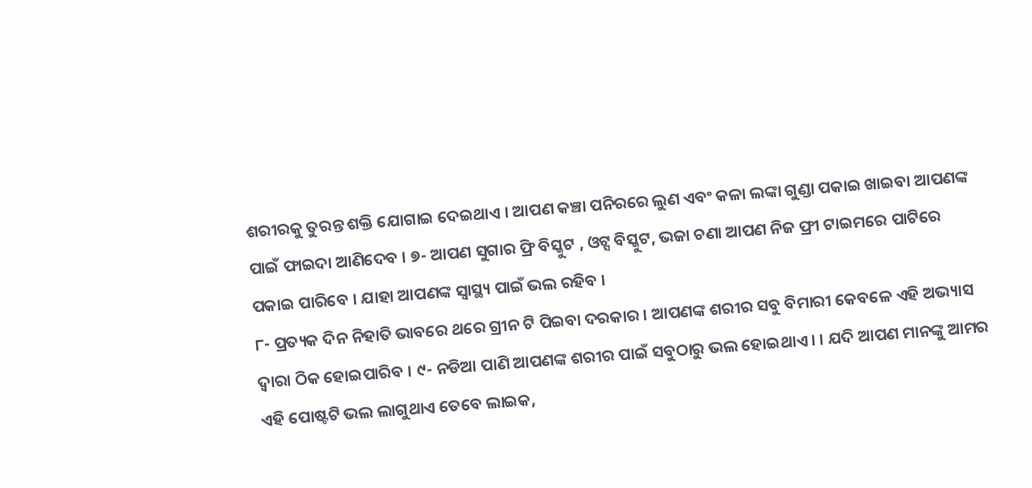ଶରୀରକୁ ତୁରନ୍ତ ଶକ୍ତି ଯୋଗାଇ ଦେଇଥାଏ । ଆପଣ କଞ୍ଚା ପନିରରେ ଲୁଣ ଏବଂ କଳା ଲଙ୍କା ଗୁଣ୍ଡା ପକାଇ ଖାଇବା ଆପଣଙ୍କ ପାଇଁ ଫାଇଦା ଆଣିଦେବ । ୭- ଆପଣ ସୁଗାର ଫ୍ରି ବିସ୍କୁଟ , ଓଟ୍ସ ବିସ୍କୁଟ, ଭଜା ଚଣା ଆପଣ ନିଜ ଫ୍ରୀ ଟାଇମରେ ପାଟିରେ ପକାଇ ପାରିବେ । ଯାହା ଆପଣଙ୍କ ସ୍ୱାସ୍ଥ୍ୟ ପାଇଁ ଭଲ ରହିବ ।
୮- ପ୍ରତ୍ୟକ ଦିନ ନିହାତି ଭାବରେ ଥରେ ଗ୍ରୀନ ଟି ପିଇବା ଦରକାର । ଆପଣଙ୍କ ଶରୀର ସବୁ ବିମାରୀ କେବଳେ ଏହି ଅଭ୍ୟାସ ଦ୍ଵାରା ଠିକ ହୋଇପାରିବ । ୯- ନଡିଆ ପାଣି ଆପଣଙ୍କ ଶରୀର ପାଇଁ ସବୁଠାରୁ ଭଲ ହୋଇଥାଏ । । ଯଦି ଆପଣ ମାନଙ୍କୁ ଆମର ଏହି ପୋଷ୍ଟଟି ଭଲ ଲାଗୁଥାଏ ତେବେ ଲାଇକ,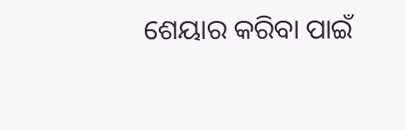ଶେୟାର କରିବା ପାଇଁ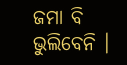ଜମା ବି ଭୁଲିବେନି ।